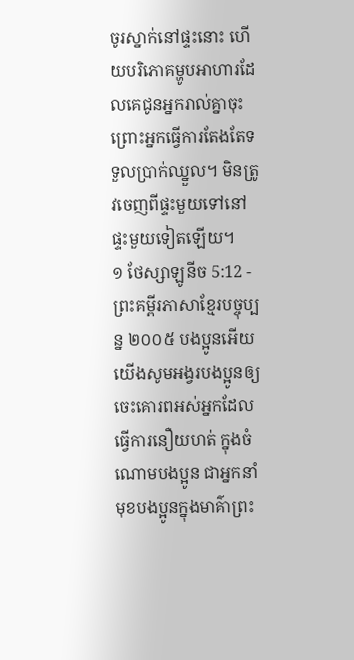ចូរស្នាក់នៅផ្ទះនោះ ហើយបរិភោគម្ហូបអាហារដែលគេជូនអ្នករាល់គ្នាចុះ ព្រោះអ្នកធ្វើការតែងតែទទួលប្រាក់ឈ្នួល។ មិនត្រូវចេញពីផ្ទះមួយទៅនៅផ្ទះមួយទៀតឡើយ។
១ ថែស្សាឡូនីច 5:12 - ព្រះគម្ពីរភាសាខ្មែរបច្ចុប្បន្ន ២០០៥ បងប្អូនអើយ យើងសូមអង្វរបងប្អូនឲ្យចេះគោរពអស់អ្នកដែលធ្វើការនឿយហត់ ក្នុងចំណោមបងប្អូន ជាអ្នកនាំមុខបងប្អូនក្នុងមាគ៌ាព្រះ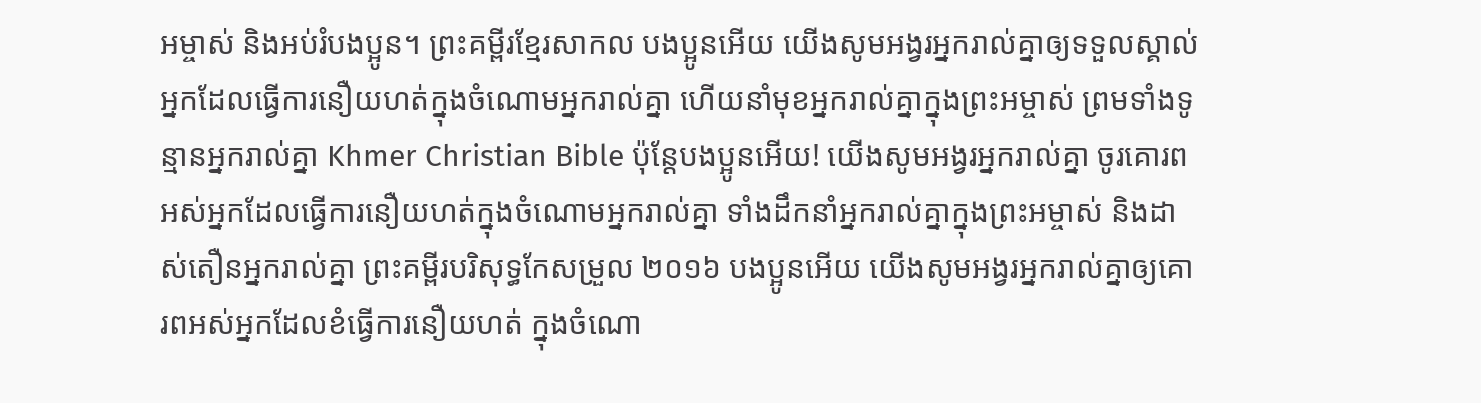អម្ចាស់ និងអប់រំបងប្អូន។ ព្រះគម្ពីរខ្មែរសាកល បងប្អូនអើយ យើងសូមអង្វរអ្នករាល់គ្នាឲ្យទទួលស្គាល់អ្នកដែលធ្វើការនឿយហត់ក្នុងចំណោមអ្នករាល់គ្នា ហើយនាំមុខអ្នករាល់គ្នាក្នុងព្រះអម្ចាស់ ព្រមទាំងទូន្មានអ្នករាល់គ្នា Khmer Christian Bible ប៉ុន្ដែបងប្អូនអើយ! យើងសូមអង្វរអ្នករាល់គ្នា ចូរគោរពអស់អ្នកដែលធ្វើការនឿយហត់ក្នុងចំណោមអ្នករាល់គ្នា ទាំងដឹកនាំអ្នករាល់គ្នាក្នុងព្រះអម្ចាស់ និងដាស់តឿនអ្នករាល់គ្នា ព្រះគម្ពីរបរិសុទ្ធកែសម្រួល ២០១៦ បងប្អូនអើយ យើងសូមអង្វរអ្នករាល់គ្នាឲ្យគោរពអស់អ្នកដែលខំធ្វើការនឿយហត់ ក្នុងចំណោ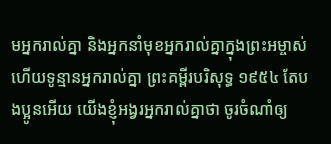មអ្នករាល់គ្នា និងអ្នកនាំមុខអ្នករាល់គ្នាក្នុងព្រះអម្ចាស់ ហើយទូន្មានអ្នករាល់គ្នា ព្រះគម្ពីរបរិសុទ្ធ ១៩៥៤ តែបងប្អូនអើយ យើងខ្ញុំអង្វរអ្នករាល់គ្នាថា ចូរចំណាំឲ្យ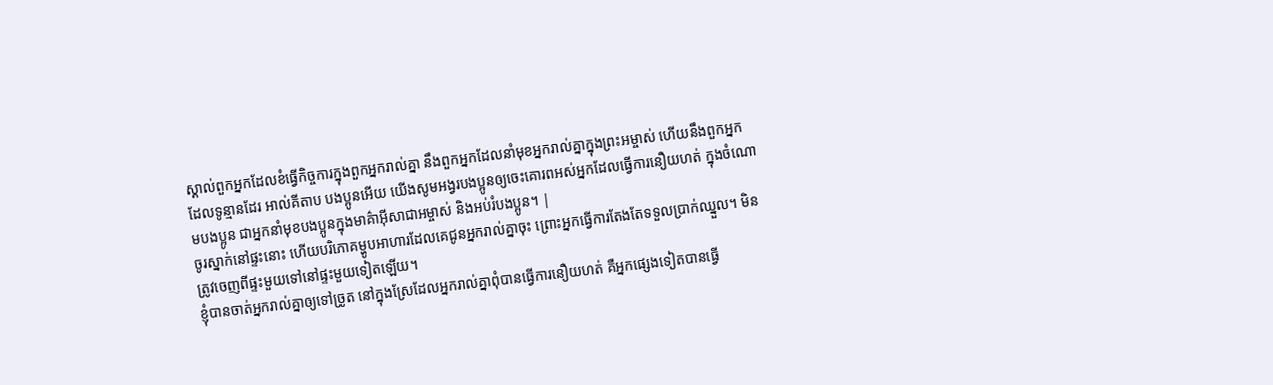ស្គាល់ពួកអ្នកដែលខំធ្វើកិច្ចការក្នុងពួកអ្នករាល់គ្នា នឹងពួកអ្នកដែលនាំមុខអ្នករាល់គ្នាក្នុងព្រះអម្ចាស់ ហើយនឹងពួកអ្នកដែលទូន្មានដែរ អាល់គីតាប បងប្អូនអើយ យើងសូមអង្វរបងប្អូនឲ្យចេះគោរពអស់អ្នកដែលធ្វើការនឿយហត់ ក្នុងចំណោមបងប្អូន ជាអ្នកនាំមុខបងប្អូនក្នុងមាគ៌ាអ៊ីសាជាអម្ចាស់ និងអប់រំបងប្អូន។ |
ចូរស្នាក់នៅផ្ទះនោះ ហើយបរិភោគម្ហូបអាហារដែលគេជូនអ្នករាល់គ្នាចុះ ព្រោះអ្នកធ្វើការតែងតែទទួលប្រាក់ឈ្នួល។ មិនត្រូវចេញពីផ្ទះមួយទៅនៅផ្ទះមួយទៀតឡើយ។
ខ្ញុំបានចាត់អ្នករាល់គ្នាឲ្យទៅច្រូត នៅក្នុងស្រែដែលអ្នករាល់គ្នាពុំបានធ្វើការនឿយហត់ គឺអ្នកផ្សេងទៀតបានធ្វើ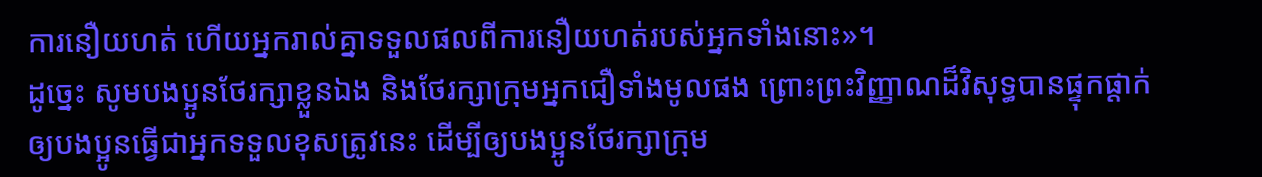ការនឿយហត់ ហើយអ្នករាល់គ្នាទទួលផលពីការនឿយហត់របស់អ្នកទាំងនោះ»។
ដូច្នេះ សូមបងប្អូនថែរក្សាខ្លួនឯង និងថែរក្សាក្រុមអ្នកជឿទាំងមូលផង ព្រោះព្រះវិញ្ញាណដ៏វិសុទ្ធបានផ្ទុកផ្ដាក់ឲ្យបងប្អូនធ្វើជាអ្នកទទួលខុសត្រូវនេះ ដើម្បីឲ្យបងប្អូនថែរក្សាក្រុម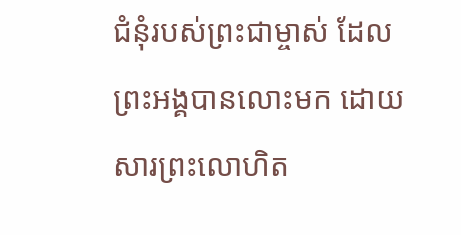ជំនុំរបស់ព្រះជាម្ចាស់ ដែលព្រះអង្គបានលោះមក ដោយសារព្រះលោហិត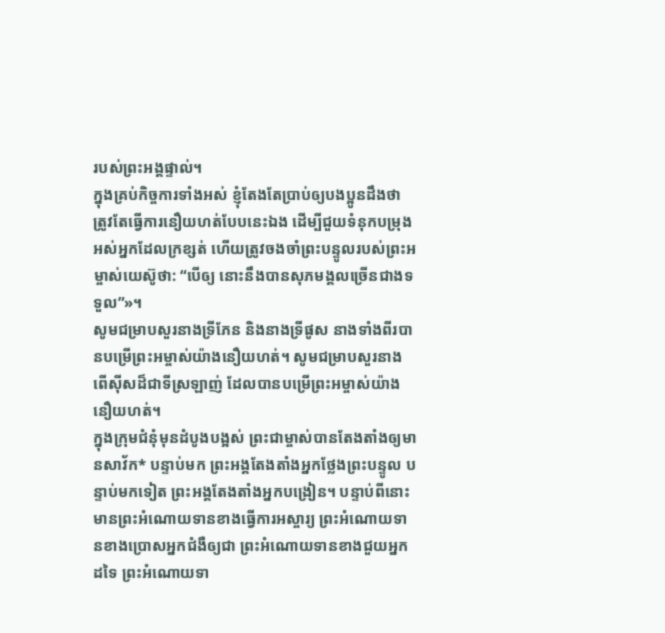របស់ព្រះអង្គផ្ទាល់។
ក្នុងគ្រប់កិច្ចការទាំងអស់ ខ្ញុំតែងតែប្រាប់ឲ្យបងប្អូនដឹងថា ត្រូវតែធ្វើការនឿយហត់បែបនេះឯង ដើម្បីជួយទំនុកបម្រុងអស់អ្នកដែលក្រខ្សត់ ហើយត្រូវចងចាំព្រះបន្ទូលរបស់ព្រះអម្ចាស់យេស៊ូថា: “បើឲ្យ នោះនឹងបានសុភមង្គលច្រើនជាងទទួល”»។
សូមជម្រាបសួរនាងទ្រីភែន និងនាងទ្រីផូស នាងទាំងពីរបានបម្រើព្រះអម្ចាស់យ៉ាងនឿយហត់។ សូមជម្រាបសួរនាងពើស៊ីសដ៏ជាទីស្រឡាញ់ ដែលបានបម្រើព្រះអម្ចាស់យ៉ាងនឿយហត់។
ក្នុងក្រុមជំនុំមុនដំបូងបង្អស់ ព្រះជាម្ចាស់បានតែងតាំងឲ្យមានសាវ័ក* បន្ទាប់មក ព្រះអង្គតែងតាំងអ្នកថ្លែងព្រះបន្ទូល បន្ទាប់មកទៀត ព្រះអង្គតែងតាំងអ្នកបង្រៀន។ បន្ទាប់ពីនោះ មានព្រះអំណោយទានខាងធ្វើការអស្ចារ្យ ព្រះអំណោយទានខាងប្រោសអ្នកជំងឺឲ្យជា ព្រះអំណោយទានខាងជួយអ្នកដទៃ ព្រះអំណោយទា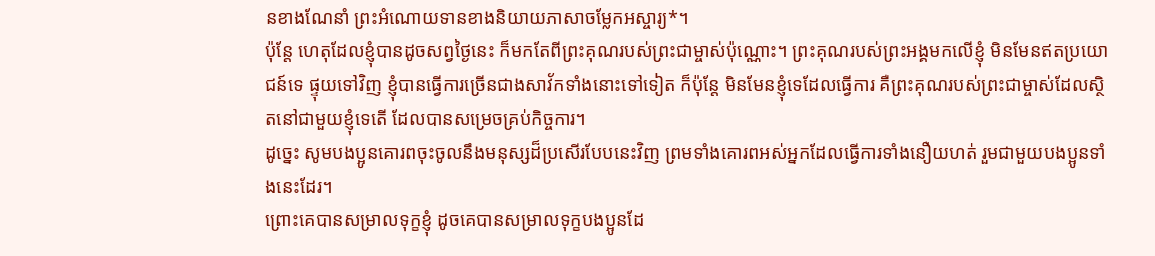នខាងណែនាំ ព្រះអំណោយទានខាងនិយាយភាសាចម្លែកអស្ចារ្យ*។
ប៉ុន្តែ ហេតុដែលខ្ញុំបានដូចសព្វថ្ងៃនេះ ក៏មកតែពីព្រះគុណរបស់ព្រះជាម្ចាស់ប៉ុណ្ណោះ។ ព្រះគុណរបស់ព្រះអង្គមកលើខ្ញុំ មិនមែនឥតប្រយោជន៍ទេ ផ្ទុយទៅវិញ ខ្ញុំបានធ្វើការច្រើនជាងសាវ័កទាំងនោះទៅទៀត ក៏ប៉ុន្តែ មិនមែនខ្ញុំទេដែលធ្វើការ គឺព្រះគុណរបស់ព្រះជាម្ចាស់ដែលស្ថិតនៅជាមួយខ្ញុំទេតើ ដែលបានសម្រេចគ្រប់កិច្ចការ។
ដូច្នេះ សូមបងប្អូនគោរពចុះចូលនឹងមនុស្សដ៏ប្រសើរបែបនេះវិញ ព្រមទាំងគោរពអស់អ្នកដែលធ្វើការទាំងនឿយហត់ រួមជាមួយបងប្អូនទាំងនេះដែរ។
ព្រោះគេបានសម្រាលទុក្ខខ្ញុំ ដូចគេបានសម្រាលទុក្ខបងប្អូនដែ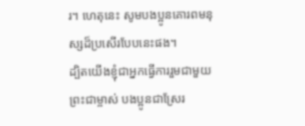រ។ ហេតុនេះ សូមបងប្អូនគោរពមនុស្សដ៏ប្រសើរបែបនេះផង។
ដ្បិតយើងខ្ញុំជាអ្នកធ្វើការរួមជាមួយព្រះជាម្ចាស់ បងប្អូនជាស្រែរ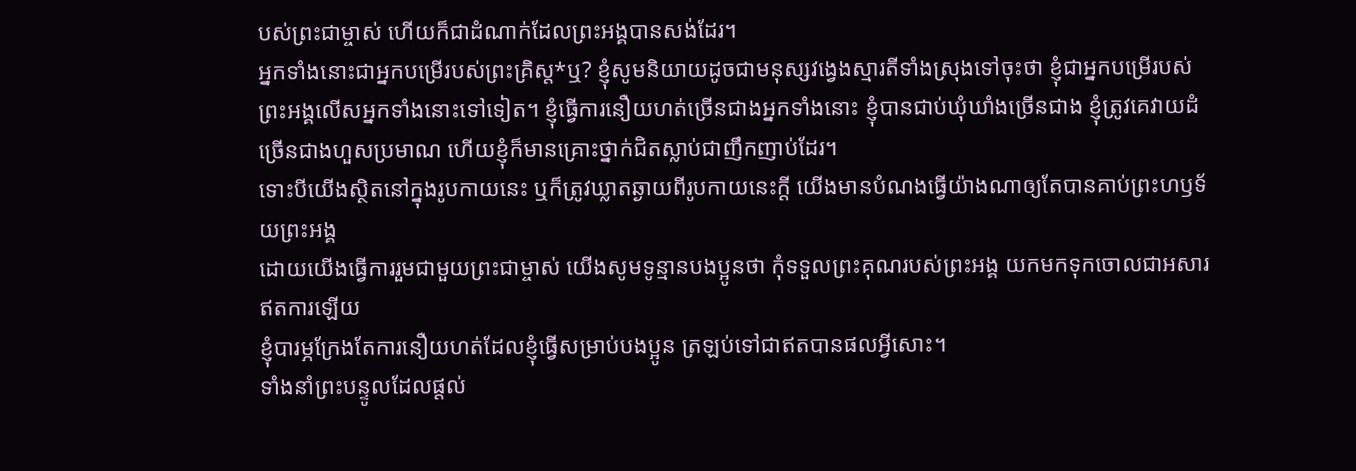បស់ព្រះជាម្ចាស់ ហើយក៏ជាដំណាក់ដែលព្រះអង្គបានសង់ដែរ។
អ្នកទាំងនោះជាអ្នកបម្រើរបស់ព្រះគ្រិស្ត*ឬ? ខ្ញុំសូមនិយាយដូចជាមនុស្សវង្វេងស្មារតីទាំងស្រុងទៅចុះថា ខ្ញុំជាអ្នកបម្រើរបស់ព្រះអង្គលើសអ្នកទាំងនោះទៅទៀត។ ខ្ញុំធ្វើការនឿយហត់ច្រើនជាងអ្នកទាំងនោះ ខ្ញុំបានជាប់ឃុំឃាំងច្រើនជាង ខ្ញុំត្រូវគេវាយដំច្រើនជាងហួសប្រមាណ ហើយខ្ញុំក៏មានគ្រោះថ្នាក់ជិតស្លាប់ជាញឹកញាប់ដែរ។
ទោះបីយើងស្ថិតនៅក្នុងរូបកាយនេះ ឬក៏ត្រូវឃ្លាតឆ្ងាយពីរូបកាយនេះក្ដី យើងមានបំណងធ្វើយ៉ាងណាឲ្យតែបានគាប់ព្រះហឫទ័យព្រះអង្គ
ដោយយើងធ្វើការរួមជាមួយព្រះជាម្ចាស់ យើងសូមទូន្មានបងប្អូនថា កុំទទួលព្រះគុណរបស់ព្រះអង្គ យកមកទុកចោលជាអសារឥតការឡើយ
ខ្ញុំបារម្ភក្រែងតែការនឿយហត់ដែលខ្ញុំធ្វើសម្រាប់បងប្អូន ត្រឡប់ទៅជាឥតបានផលអ្វីសោះ។
ទាំងនាំព្រះបន្ទូលដែលផ្ដល់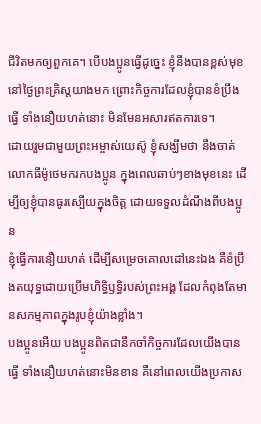ជីវិតមកឲ្យពួកគេ។ បើបងប្អូនធ្វើដូច្នេះ ខ្ញុំនឹងបានខ្ពស់មុខនៅថ្ងៃព្រះគ្រិស្តយាងមក ព្រោះកិច្ចការដែលខ្ញុំបានខំប្រឹងធ្វើ ទាំងនឿយហត់នោះ មិនមែនអសារឥតការទេ។
ដោយរួមជាមួយព្រះអម្ចាស់យេស៊ូ ខ្ញុំសង្ឃឹមថា នឹងចាត់លោកធីម៉ូថេមករកបងប្អូន ក្នុងពេលឆាប់ៗខាងមុខនេះ ដើម្បីឲ្យខ្ញុំបានធូរស្បើយក្នុងចិត្ត ដោយទទួលដំណឹងពីបងប្អូន
ខ្ញុំធ្វើការនឿយហត់ ដើម្បីសម្រេចគោលដៅនេះឯង គឺខំប្រឹងតយុទ្ធដោយប្រើមហិទ្ធិឫទ្ធិរបស់ព្រះអង្គ ដែលកំពុងតែមានសកម្មភាពក្នុងរូបខ្ញុំយ៉ាងខ្លាំង។
បងប្អូនអើយ បងប្អូនពិតជានឹកចាំកិច្ចការដែលយើងបានធ្វើ ទាំងនឿយហត់នោះមិនខាន គឺនៅពេលយើងប្រកាស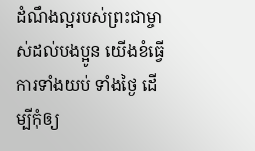ដំណឹងល្អរបស់ព្រះជាម្ចាស់ដល់បងប្អូន យើងខំធ្វើការទាំងយប់ ទាំងថ្ងៃ ដើម្បីកុំឲ្យ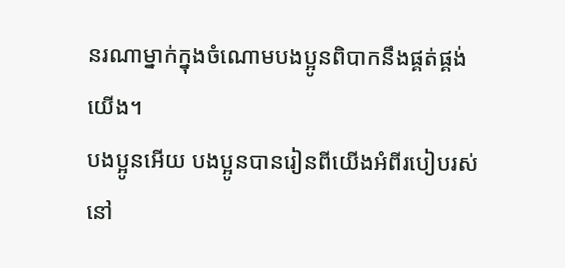នរណាម្នាក់ក្នុងចំណោមបងប្អូនពិបាកនឹងផ្គត់ផ្គង់យើង។
បងប្អូនអើយ បងប្អូនបានរៀនពីយើងអំពីរបៀបរស់នៅ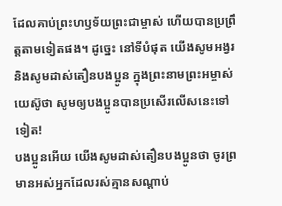ដែលគាប់ព្រះហឫទ័យព្រះជាម្ចាស់ ហើយបានប្រព្រឹត្តតាមទៀតផង។ ដូច្នេះ នៅទីបំផុត យើងសូមអង្វរ និងសូមដាស់តឿនបងប្អូន ក្នុងព្រះនាមព្រះអម្ចាស់យេស៊ូថា សូមឲ្យបងប្អូនបានប្រសើរលើសនេះទៅទៀត!
បងប្អូនអើយ យើងសូមដាស់តឿនបងប្អូនថា ចូរព្រមានអស់អ្នកដែលរស់គ្មានសណ្ដាប់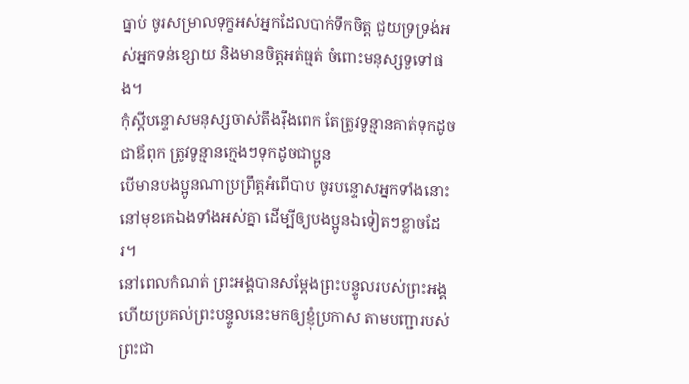ធ្នាប់ ចូរសម្រាលទុក្ខអស់អ្នកដែលបាក់ទឹកចិត្ត ជួយទ្រទ្រង់អស់អ្នកទន់ខ្សោយ និងមានចិត្តអត់ធ្មត់ ចំពោះមនុស្សទួទៅផង។
កុំស្ដីបន្ទោសមនុស្សចាស់តឹងរ៉ឹងពេក តែត្រូវទូន្មានគាត់ទុកដូចជាឪពុក ត្រូវទូន្មានក្មេងៗទុកដូចជាប្អូន
បើមានបងប្អូនណាប្រព្រឹត្តអំពើបាប ចូរបន្ទោសអ្នកទាំងនោះនៅមុខគេឯងទាំងអស់គ្នា ដើម្បីឲ្យបងប្អូនឯទៀតៗខ្លាចដែរ។
នៅពេលកំណត់ ព្រះអង្គបានសម្តែងព្រះបន្ទូលរបស់ព្រះអង្គ ហើយប្រគល់ព្រះបន្ទូលនេះមកឲ្យខ្ញុំប្រកាស តាមបញ្ជារបស់ព្រះជា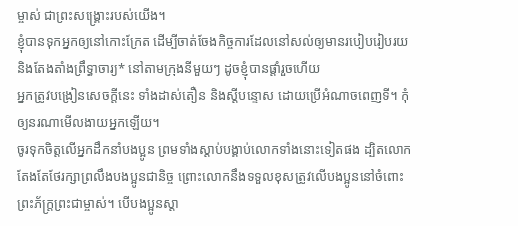ម្ចាស់ ជាព្រះសង្គ្រោះរបស់យើង។
ខ្ញុំបានទុកអ្នកឲ្យនៅកោះក្រែត ដើម្បីចាត់ចែងកិច្ចការដែលនៅសល់ឲ្យមានរបៀបរៀបរយ និងតែងតាំងព្រឹទ្ធាចារ្យ* នៅតាមក្រុងនីមួយៗ ដូចខ្ញុំបានផ្ដាំរួចហើយ
អ្នកត្រូវបង្រៀនសេចក្ដីនេះ ទាំងដាស់តឿន និងស្ដីបន្ទោស ដោយប្រើអំណាចពេញទី។ កុំឲ្យនរណាមើលងាយអ្នកឡើយ។
ចូរទុកចិត្តលើអ្នកដឹកនាំបងប្អូន ព្រមទាំងស្ដាប់បង្គាប់លោកទាំងនោះទៀតផង ដ្បិតលោកតែងតែថែរក្សាព្រលឹងបងប្អូនជានិច្ច ព្រោះលោកនឹងទទួលខុសត្រូវលើបងប្អូននៅចំពោះព្រះភ័ក្ត្រព្រះជាម្ចាស់។ បើបងប្អូនស្ដា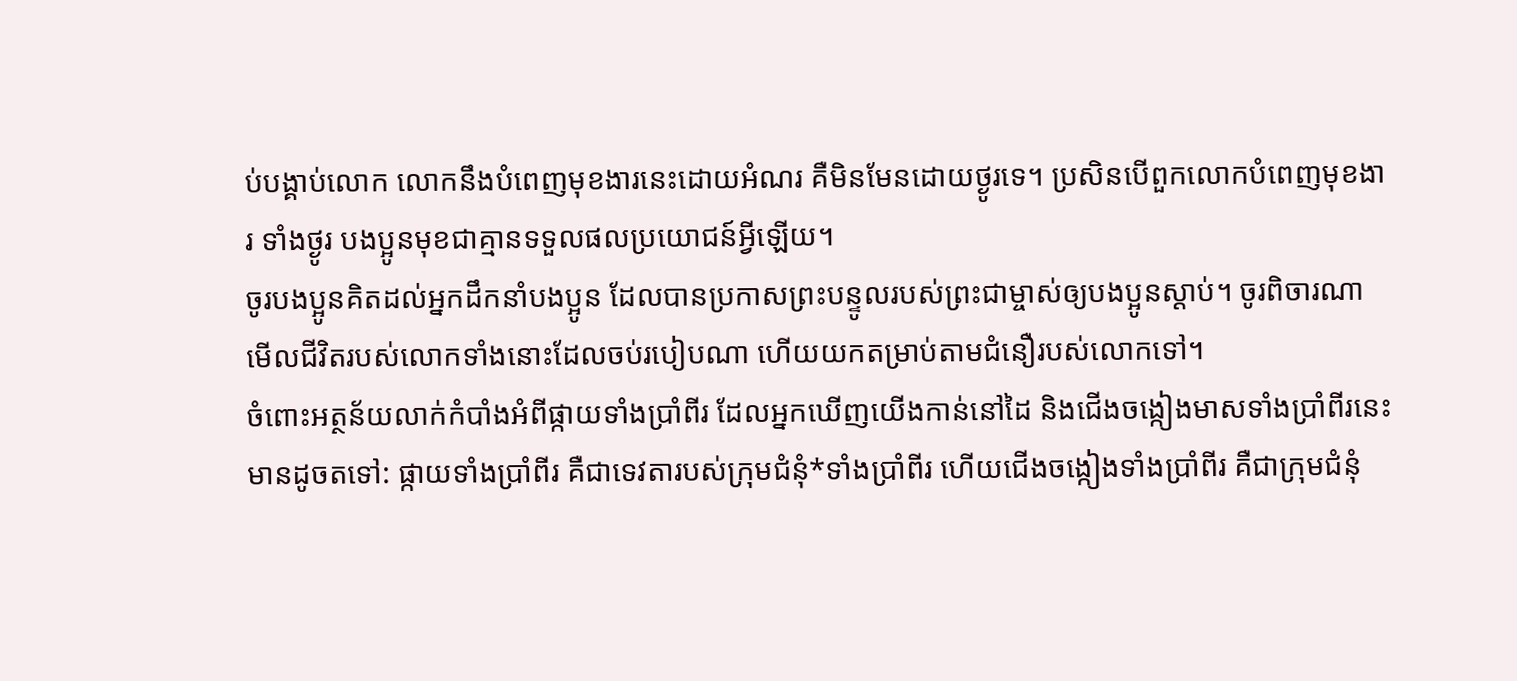ប់បង្គាប់លោក លោកនឹងបំពេញមុខងារនេះដោយអំណរ គឺមិនមែនដោយថ្ងូរទេ។ ប្រសិនបើពួកលោកបំពេញមុខងារ ទាំងថ្ងូរ បងប្អូនមុខជាគ្មានទទួលផលប្រយោជន៍អ្វីឡើយ។
ចូរបងប្អូនគិតដល់អ្នកដឹកនាំបងប្អូន ដែលបានប្រកាសព្រះបន្ទូលរបស់ព្រះជាម្ចាស់ឲ្យបងប្អូនស្ដាប់។ ចូរពិចារណាមើលជីវិតរបស់លោកទាំងនោះដែលចប់របៀបណា ហើយយកតម្រាប់តាមជំនឿរបស់លោកទៅ។
ចំពោះអត្ថន័យលាក់កំបាំងអំពីផ្កាយទាំងប្រាំពីរ ដែលអ្នកឃើញយើងកាន់នៅដៃ និងជើងចង្កៀងមាសទាំងប្រាំពីរនេះ មានដូចតទៅ: ផ្កាយទាំងប្រាំពីរ គឺជាទេវតារបស់ក្រុមជំនុំ*ទាំងប្រាំពីរ ហើយជើងចង្កៀងទាំងប្រាំពីរ គឺជាក្រុមជំនុំ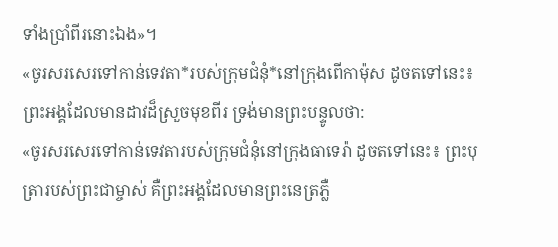ទាំងប្រាំពីរនោះឯង»។
«ចូរសរសេរទៅកាន់ទេវតា*របស់ក្រុមជំនុំ*នៅក្រុងពើកាម៉ុស ដូចតទៅនេះ៖ ព្រះអង្គដែលមានដាវដ៏ស្រួចមុខពីរ ទ្រង់មានព្រះបន្ទូលថា:
«ចូរសរសេរទៅកាន់ទេវតារបស់ក្រុមជំនុំនៅក្រុងធាទេរ៉ា ដូចតទៅនេះ៖ ព្រះបុត្រារបស់ព្រះជាម្ចាស់ គឺព្រះអង្គដែលមានព្រះនេត្រភ្លឺ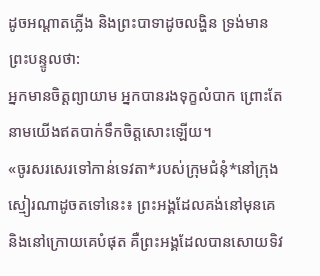ដូចអណ្ដាតភ្លើង និងព្រះបាទាដូចលង្ហិន ទ្រង់មានព្រះបន្ទូលថា:
អ្នកមានចិត្តព្យាយាម អ្នកបានរងទុក្ខលំបាក ព្រោះតែនាមយើងឥតបាក់ទឹកចិត្តសោះឡើយ។
«ចូរសរសេរទៅកាន់ទេវតា*របស់ក្រុមជំនុំ*នៅក្រុងស្មៀរណាដូចតទៅនេះ៖ ព្រះអង្គដែលគង់នៅមុនគេ និងនៅក្រោយគេបំផុត គឺព្រះអង្គដែលបានសោយទិវ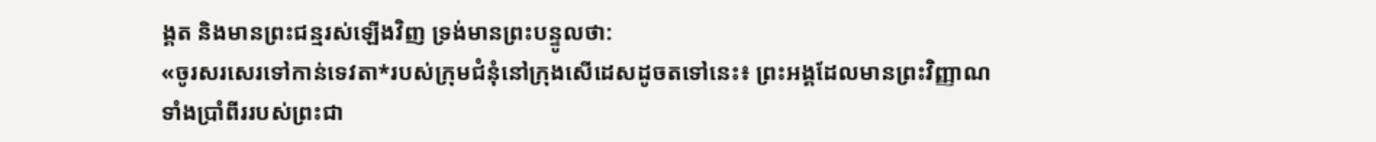ង្គត និងមានព្រះជន្មរស់ឡើងវិញ ទ្រង់មានព្រះបន្ទូលថា:
«ចូរសរសេរទៅកាន់ទេវតា*របស់ក្រុមជំនុំនៅក្រុងសើដេសដូចតទៅនេះ៖ ព្រះអង្គដែលមានព្រះវិញ្ញាណទាំងប្រាំពីររបស់ព្រះជា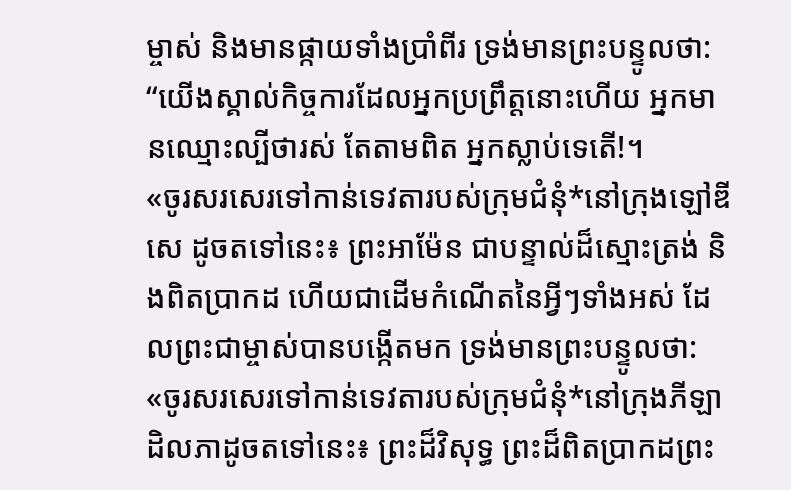ម្ចាស់ និងមានផ្កាយទាំងប្រាំពីរ ទ្រង់មានព្រះបន្ទូលថា: “យើងស្គាល់កិច្ចការដែលអ្នកប្រព្រឹត្តនោះហើយ អ្នកមានឈ្មោះល្បីថារស់ តែតាមពិត អ្នកស្លាប់ទេតើ!។
«ចូរសរសេរទៅកាន់ទេវតារបស់ក្រុមជំនុំ*នៅក្រុងឡៅឌីសេ ដូចតទៅនេះ៖ ព្រះអាម៉ែន ជាបន្ទាល់ដ៏ស្មោះត្រង់ និងពិតប្រាកដ ហើយជាដើមកំណើតនៃអ្វីៗទាំងអស់ ដែលព្រះជាម្ចាស់បានបង្កើតមក ទ្រង់មានព្រះបន្ទូលថា:
«ចូរសរសេរទៅកាន់ទេវតារបស់ក្រុមជំនុំ*នៅក្រុងភីឡាដិលភាដូចតទៅនេះ៖ ព្រះដ៏វិសុទ្ធ ព្រះដ៏ពិតប្រាកដព្រះ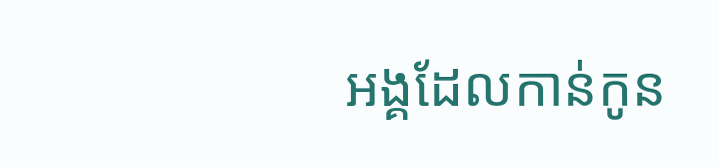អង្គដែលកាន់កូន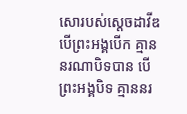សោរបស់ស្ដេចដាវីឌ បើព្រះអង្គបើក គ្មាននរណាបិទបាន បើព្រះអង្គបិទ គ្មាននរ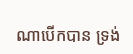ណាបើកបាន ទ្រង់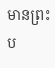មានព្រះប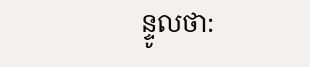ន្ទូលថា: